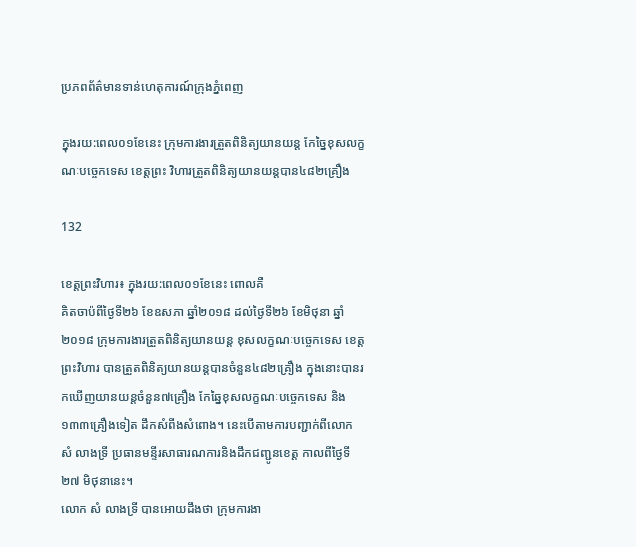ប្រភពព័ត៌មានទាន់ហេតុការណ៍ក្រុងភ្នំពេញ

ក្នុងរយ:ពេល០១ខែនេះ ក្រុមការងារត្រួតពិនិត្យយានយន្ត កែច្នៃខុសលក្ខណៈបច្ចេកទេស ខេត្តព្រះ វិហារត្រួតពិនិត្យយានយន្តបាន៤៨២គ្រឿង

132

ខេត្តព្រះវិហារ៖ ក្នុងរយ:ពេល០១ខែនេះ ពោលគឺ
គិតចាប៉ពីថ្ងៃទី២៦ ខែឧសភា ឆ្នាំ២០១៨ ដល់ថ្ងៃទី២៦ ខែមិថុនា ឆ្នាំ២០១៨ ក្រុមការងារត្រួតពិនិត្យយានយន្ត ខុសលក្ខណៈបច្ចេកទេស ខេត្តព្រះវិហារ បានត្រួតពិនិត្យយានយន្តបានចំនួន៤៨២គ្រឿង ក្នុងនោះបានរកឃើញយានយន្តចំនួន៧គ្រឿង កែឆ្នៃខុសលក្ខណៈបច្ចេកទេស និង១៣៣គ្រឿងទៀត ដឹកសំពីងសំពោង។ នេះបើតាមការបញ្ជាក់ពីលោក សំ លាងទ្រី ប្រធានមន្ទីរសាធារណការនិងដឹកជញ្ជូនខេត្ត កាលពីថ្ងៃទី២៧ មិថុនានេះ។
លោក សំ លាងទ្រី បានអោយដឹងថា ក្រុមការងា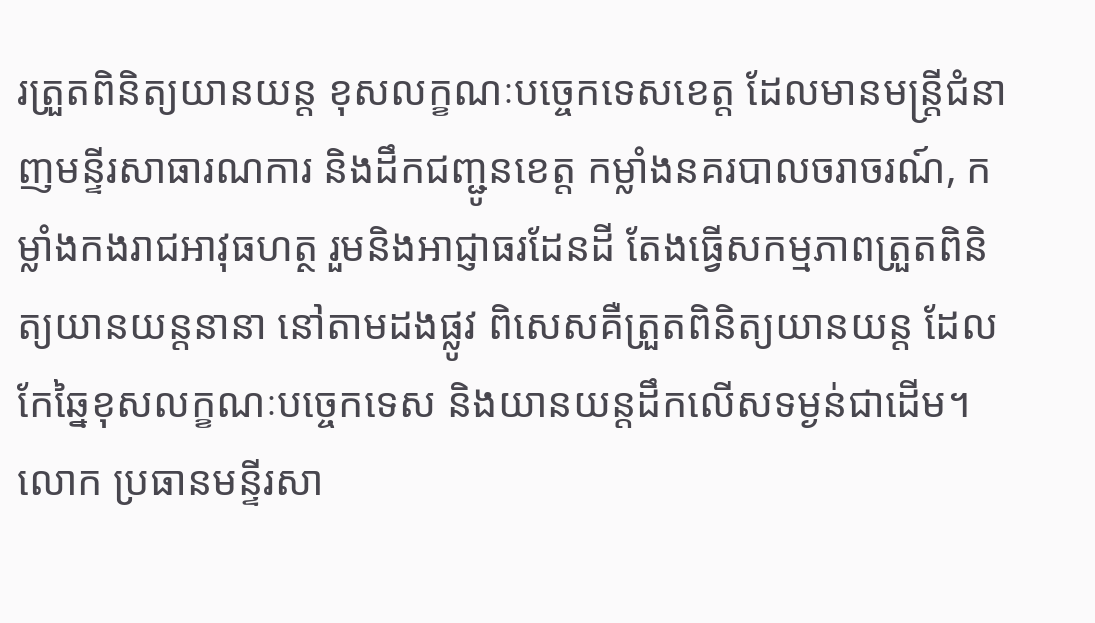រត្រួតពិនិត្យយានយន្ត ខុសលក្ខណៈបច្ចេកទេសខេត្ត ដែលមានមន្ត្រីជំនាញមន្ទីរសាធារណការ និងដឹកជញ្ជូនខេត្ត កម្លាំងនគរបាលចរាចរណ៍, កម្លាំងកងរាជអាវុធហត្ថ រួមនិងអាជ្ញាធរដែនដី តែងធ្វើសកម្មភាពត្រួតពិនិត្យយានយន្តនានា នៅតាមដងផ្លូវ ពិសេសគឺត្រួតពិនិត្យយានយន្ត ដែលកែឆ្នៃខុសលក្ខណៈបច្ចេកទេស និងយានយន្តដឹកលើសទម្ងន់ជាដើម។
លោក ប្រធានមន្ទីរសា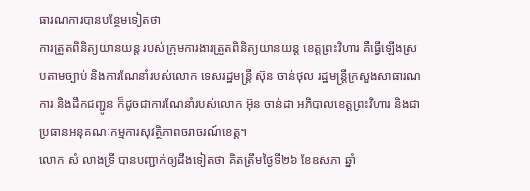ធារណការបានបន្ថែមទៀតថា
ការត្រួតពិនិត្យយានយន្ត របស់ក្រុមការងារត្រួតពិនិត្យយានយន្ត ខេត្តព្រះវិហារ គឺធ្វើឡើងស្របតាមច្បាប់ និងការណែនាំរបស់លោក ទេសរដ្ឋមន្ត្រី ស៊ុន ចាន់ថុល រដ្ឋមន្ត្រីក្រសួងសាធារណការ និងដឹកជញ្ជូន ក៏ដូចជាការណែនាំរបស់លោក អ៊ុន ចាន់ដា អភិបាលខេត្តព្រះវិហារ និងជាប្រធានអនុគណៈកម្មការសុវត្ថិភាពចរាចរណ៍ខេត្ត។
លោក សំ លាងទ្រី បានបញ្ជាក់ឲ្យដឹងទៀតថា គិតត្រឹមថ្ងៃទី២៦ ខែឧសភា ឆ្នាំ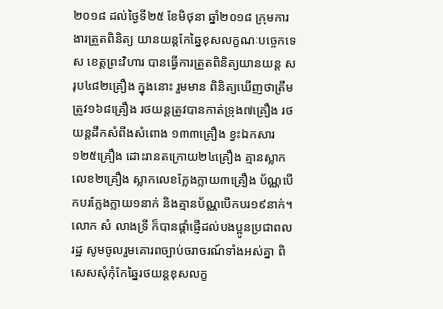២០១៨ ដល់ថ្ងៃទី២៥ ខែមិថុនា ឆ្នាំ២០១៨ ក្រុមការងារត្រួតពិនិត្យ យានយន្តកែឆ្នៃខុសលក្ខណៈបច្ចេកទេស ខេត្តព្រះវិហារ បានធ្វើការត្រួតពិនិត្យយានយន្ត សរុប៤៨២គ្រឿង ក្នុងនោះ រួមមាន ពិនិត្យឃើញថាត្រឹមត្រូវ១៦៨គ្រឿង រថយន្តត្រូវបានកាត់ទ្រុង៧គ្រឿង រថយន្តដឹកសំពីងសំពោង ១៣៣គ្រឿង ខ្វះឯកសារ១២៥គ្រឿង ដោះរានតក្រោយ២៤គ្រឿង គ្មានស្លាកលេខ២គ្រឿង ស្លាកលេខក្លែងក្លាយ៣គ្រឿង ប័ណ្ណបើកបរក្លែងក្លាយ១នាក់ និងគ្មានប័ណ្ណបើកបរ១៩នាក់។
លោក សំ លាងទ្រី ក៏បានផ្តាំផ្ញើដល់បងប្អូនប្រជាពលរដ្ឋ សូមចូលរួមគោរពច្បាប់ចរាចរណ៍ទាំងអស់គ្នា ពិសេសសុំកុំកែឆ្នៃរថយន្តខុសលក្ខ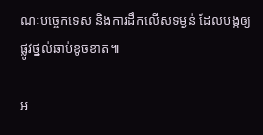ណៈបច្ចេកទេស និងការដឹកលើសទម្ងន់ ដែលបង្កឲ្យផ្លូវថ្នល់ឆាប់ខូចខាត៕

អ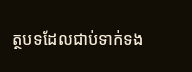ត្ថបទដែលជាប់ទាក់ទង